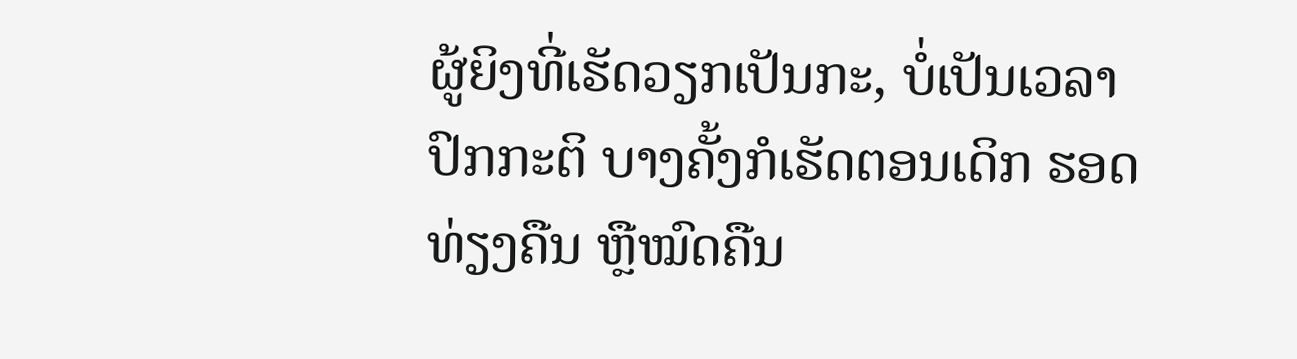ຜູ້ຍິງທີ່ເຮັດວຽກເປັນກະ, ບໍ່ເປັນເວລາປົກກະຕິ ບາງຄັ້ງກໍເຮັດຕອນເດິກ ຮອດທ່ຽງຄືນ ຫຼືໝົດຄືນ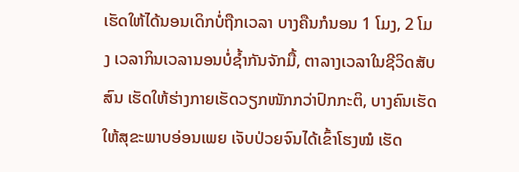ເຮັດໃຫ້ໄດ້ນອນເດິກບໍ່ຖືກເວລາ ບາງຄືນກໍນອນ 1 ໂມງ, 2 ໂມງ ເວລາກິນເວລານອນບໍ່ຊໍ້າກັນຈັກມື້, ຕາລາງເວລາໃນຊີວິດສັບສົນ ເຮັດໃຫ້ຮ່າງກາຍເຮັດວຽກໜັກກວ່າປົກກະຕິ, ບາງຄົນເຮັດໃຫ້ສຸຂະພາບອ່ອນເພຍ ເຈັບປ່ວຍຈົນໄດ້ເຂົ້າໂຮງໝໍ ເຮັດ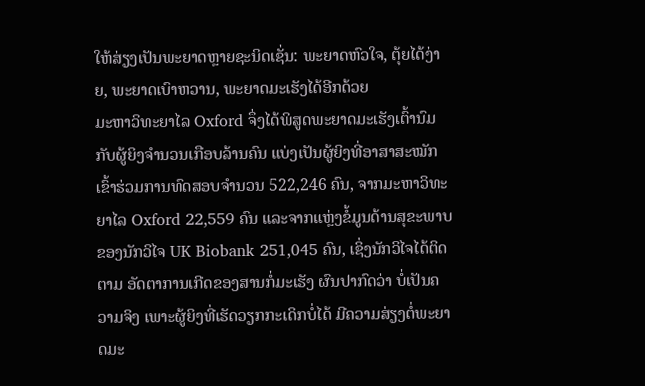ໃຫ້ສ່ຽງເປັນພະຍາດຫຼາຍຊະນິດເຊັ່ນ: ພະຍາດຫົວໃຈ, ຕຸ້ຍໄດ້ງ່າຍ, ພະຍາດເບົາຫວານ, ພະຍາດມະເຮັງໄດ້ອີກດ້ວຍ
ມະຫາວິທະຍາໄລ Oxford ຈຶ່ງໄດ້ພິສູດພະຍາດມະເຮັງເຕົ້ານົມ ກັບຜູ້ຍິງຈຳນວນເກືອບລ້ານຄົນ ແບ່ງເປັນຜູ້ຍິງທີ່ອາສາສະໝັກເຂົ້າຮ່ວມການທົດສອບຈຳນວນ 522,246 ຄົນ, ຈາກມະຫາວິທະຍາໄລ Oxford 22,559 ຄົນ ແລະຈາກແຫຼ່ງຂໍ້ມູນດ້ານສຸຂະພາບຂອງນັກວິໄຈ UK Biobank 251,045 ຄົນ, ເຊິ່ງນັກວິໄຈໄດ້ຕິດຕາມ ອັດຕາການເກີດຂອງສານກໍ່ມະເຮັງ ຜົນປາກົດວ່າ ບໍ່ເປັນຄວາມຈິງ ເພາະຜູ້ຍິງທີ່ເຮັດວຽກກະເດິກບໍ່ໄດ້ ມີຄວາມສ່ຽງຕໍ່ພະຍາດມະ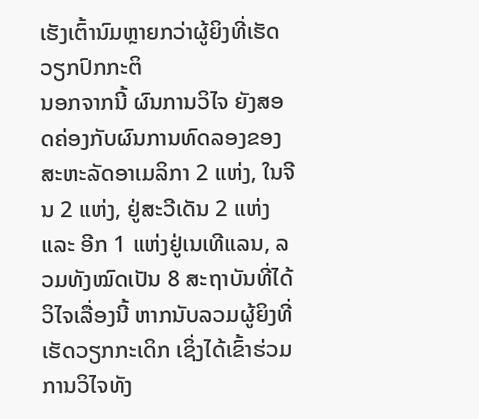ເຮັງເຕົ້ານົມຫຼາຍກວ່າຜູ້ຍິງທີ່ເຮັດວຽກປົກກະຕິ
ນອກຈາກນີ້ ຜົນການວິໄຈ ຍັງສອດຄ່ອງກັບຜົນການທົດລອງຂອງສະຫະລັດອາເມລິກາ 2 ແຫ່ງ, ໃນຈີນ 2 ແຫ່ງ, ຢູ່ສະວີເດັນ 2 ແຫ່ງ ແລະ ອີກ 1 ແຫ່ງຢູ່ເນເທີແລນ, ລວມທັງໝົດເປັນ 8 ສະຖາບັນທີ່ໄດ້ວິໄຈເລື່ອງນີ້ ຫາກນັບລວມຜູ້ຍິງທີ່ເຮັດວຽກກະເດິກ ເຊິ່ງໄດ້ເຂົ້າຮ່ວມການວິໄຈທັງ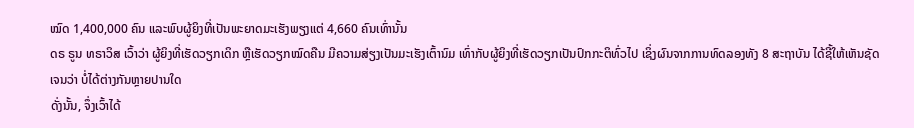ໝົດ 1,400,000 ຄົນ ແລະພົບຜູ້ຍິງທີ່ເປັນພະຍາດມະເຮັງພຽງແຕ່ 4,660 ຄົນເທົ່ານັ້ນ
ດຣ ຣູນ ທຣາວິສ ເວົ້າວ່າ ຜູ້ຍິງທີ່ເຮັດວຽກເດິກ ຫຼືເຮັດວຽກໝົດຄືນ ມີຄວາມສ່ຽງເປັນມະເຮັງເຕົ້ານົມ ເທົ່າກັບຜູ້ຍິງທີ່ເຮັດວຽກເປັນປົກກະຕິທົ່ວໄປ ເຊິ່ງຜົນຈາກການທົດລອງທັງ 8 ສະຖາບັນ ໄດ້ຊີ້ໃຫ້ເຫັນຊັດເຈນວ່າ ບໍ່ໄດ້ຕ່າງກັນຫຼາຍປານໃດ
ດັ່ງນັ້ນ, ຈຶ່ງເວົ້າໄດ້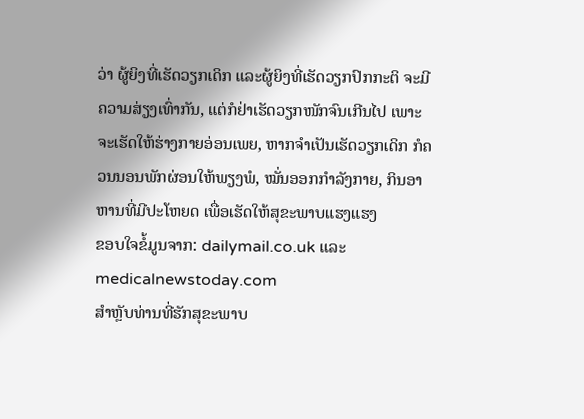ວ່າ ຜູ້ຍິງທີ່ເຮັດວຽກເດິກ ແລະຜູ້ຍິງທີ່ເຮັດວຽກປົກກະຕິ ຈະມີຄວາມສ່ຽງເທົ່າກັນ, ແຕ່ກໍຢ່າເຮັດວຽກໜັກຈົນເກີນໄປ ເພາະຈະເຮັດໃຫ້ຮ່າງກາຍອ່ອນເພຍ, ຫາກຈຳເປັນເຮັດວຽກເດິກ ກໍຄວນນອນພັກຜ່ອນໃຫ້ພຽງພໍ, ໝັ່ນອອກກຳລັງກາຍ, ກິນອາຫານທີ່ມີປະໂຫຍດ ເພື່ອເຮັດໃຫ້ສຸຂະພາບແຮງແຮງ
ຂອບໃຈຂໍ້ມູນຈາກ: dailymail.co.uk ແລະ medicalnewstoday.com
ສຳຫຼັບທ່ານທີ່ຮັກສຸຂະພາບ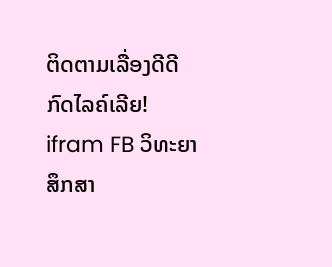ຕິດຕາມເລື່ອງດີດີ ກົດໄລຄ໌ເລີຍ!
ifram FB ວິທະຍາສຶກສາ